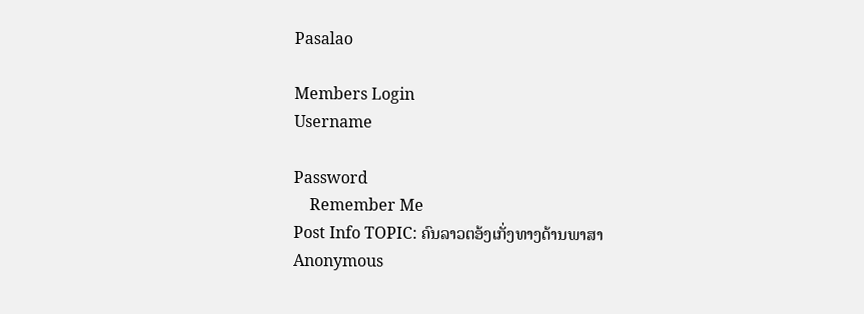Pasalao

Members Login
Username

Password
    Remember Me
Post Info TOPIC: ຄົນລາວຕອ້ງເກັ່ງທາງດ້ານພາສາ
Anonymous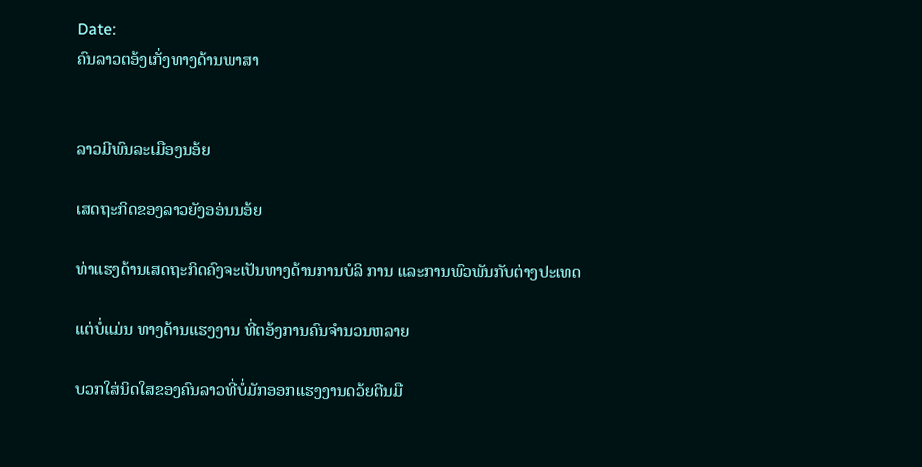Date:
ຄົນລາວຕອ້ງເກັ່ງທາງດ້ານພາສາ


ລາວມີພົນລະເມືອງນອ້ຍ

ເສດຖະກິດຂອງລາວຍັງອອ່ນນອ້ຍ

ທ່າແຮງດ້ານເສດຖະກິດຄົງຈະເປັນທາງດ້ານການບໍລິ ການ ແລະການພົວພັນກັບຕ່າງປະເທດ

ແຕ່ບໍ່ແມ່ນ ທາງດ້ານແຮງງານ ທີ່ຕອ້ງການຄົນຈຳນວນຫລາຍ

ບວກໃສ່ນິດໃສຂອງຄົນລາວທີ່ບໍ່ມັກອອກແຮງງານດວ້ຍຕີນມື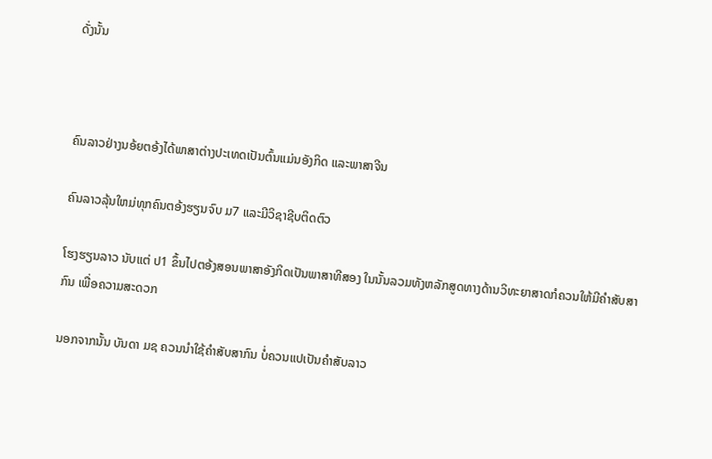ດັ່ງນັ້ນ



ຄົນລາວຢ່າງນອ້ຍຕອ້ງໄດ້ພາສາຕ່າງປະເທດເປັນຕົ້ນແມ່ນອັງກິດ ແລະພາສາຈີນ

ຄົນລາວລຸ້ນໃຫມ່ທຸກຄົນຕອ້ງຮຽນຈົບ ມ7 ແລະມີວິຊາຊີບຕິດຕົວ

ໂຮງຮຽນລາວ ນັບແຕ່ ປ1 ຂຶ້ນໄປຕອ້ງສອນພາສາອັງກິດເປັນພາສາທີສອງ ໃນນັ້ນລວມທັງຫລັກສູດທາງດ້ານວິທະຍາສາດກໍຄວນໃຫ້ມີຄຳສັບສາກົນ ເພື່ອຄວາມສະດວກ

ນອກຈາກນັ້ນ ບັນດາ ມຊ ຄວນນຳໃຊ້ຄຳສັບສາກົນ ບໍ່ຄວນແປເປັນຄຳສັບລາວ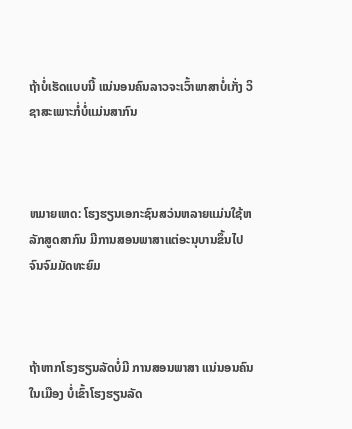ຖ້າບໍ່ເຮັດແບບນີ້ ແນ່ນອນຄົນລາວຈະເວົ້າພາສາບໍ່ເກັ່ງ ວິຊາສະເພາະກໍ່ບໍ່ແມ່ນສາກົນ



ຫມາຍເຫດ: ໂຮງຮຽນເອກະຊົນສວ່ນຫລາຍແມ່ນໃຊ້ຫລັກສູດສາກົນ ມີການສອນພາສາແຕ່ອະນຸບານຂຶ້ນໄປ ຈົນຈົມມັດທະຍົມ



ຖ້າຫາກໂຮງຮຽນລັດບໍ່ມີ ການສອນພາສາ ແນ່ນອນຄົນໃນເມືອງ ບໍ່ເຂົ້າໂຮງຮຽນລັດ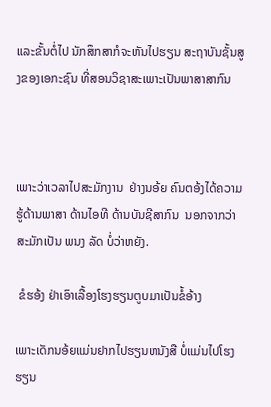ແລະຂັ້ນຕໍ່ໄປ ນັກສຶກສາກໍຈະຫັນໄປຮຽນ ສະຖາບັນຊັ້ນສູງຂອງເອກະຊົນ ທີ່ສອນວິຊາສະເພາະເປັນພາສາສາກົນ



ເພາະວ່າເວລາໄປສະມັກງານ  ຢ່າງນອ້ຍ ຄົນຕອ້ງໄດ້ຄວາມຮູ້ດ້ານພາສາ ດ້ານໄອທີ ດ້ານບັນຊີສາກົນ  ນອກຈາກວ່າ ສະມັກເປັນ ພນງ ລັດ ບໍ່ວ່າຫຍັງ.

 ຂໍຮອ້ງ ຢ່າເອົາເລື້ອງໂຮງຮຽນຕູບມາເປັນຂໍ້ອ້າງ

ເພາະເດັກນອ້ຍແມ່ນຢາກໄປຮຽນຫນັງສື ບໍ່ແມ່ນໄປໂຮງຮຽນ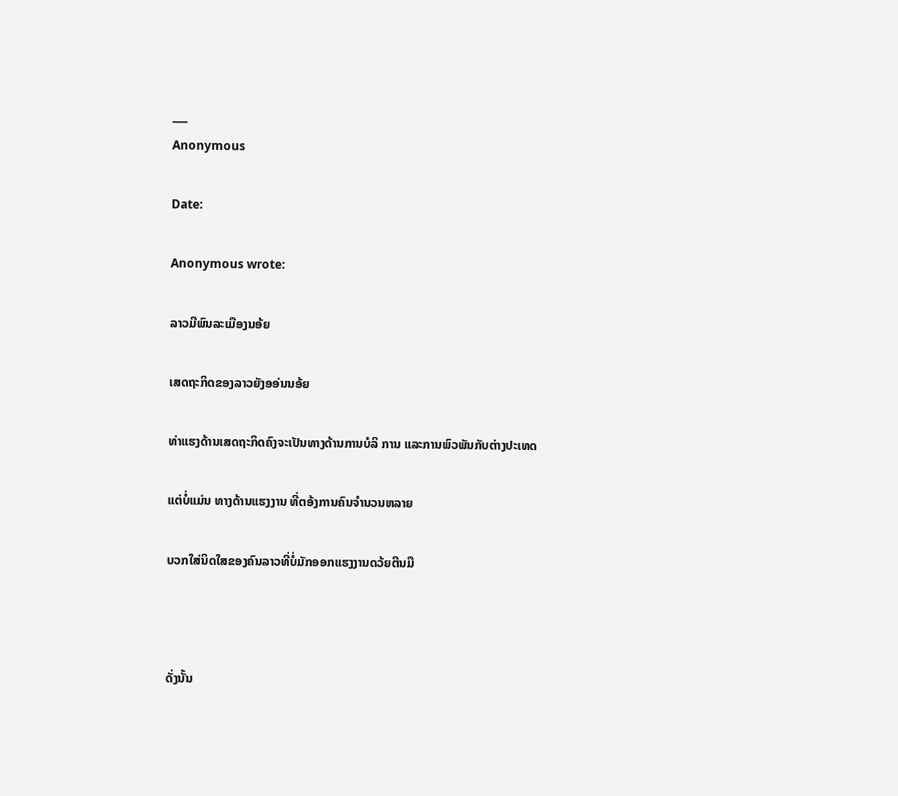___
Anonymous

Date:

Anonymous wrote:

ລາວມີພົນລະເມືອງນອ້ຍ

ເສດຖະກິດຂອງລາວຍັງອອ່ນນອ້ຍ

ທ່າແຮງດ້ານເສດຖະກິດຄົງຈະເປັນທາງດ້ານການບໍລິ ການ ແລະການພົວພັນກັບຕ່າງປະເທດ

ແຕ່ບໍ່ແມ່ນ ທາງດ້ານແຮງງານ ທີ່ຕອ້ງການຄົນຈຳນວນຫລາຍ

ບວກໃສ່ນິດໃສຂອງຄົນລາວທີ່ບໍ່ມັກອອກແຮງງານດວ້ຍຕີນມື



ດັ່ງນັ້ນ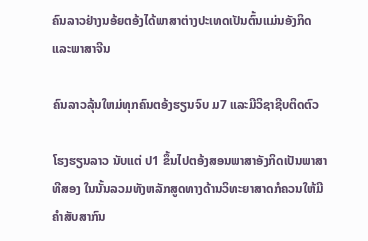ຄົນລາວຢ່າງນອ້ຍຕອ້ງໄດ້ພາສາຕ່າງປະເທດເປັນຕົ້ນແມ່ນອັງກິດ ແລະພາສາຈີນ

ຄົນລາວລຸ້ນໃຫມ່ທຸກຄົນຕອ້ງຮຽນຈົບ ມ7 ແລະມີວິຊາຊີບຕິດຕົວ

ໂຮງຮຽນລາວ ນັບແຕ່ ປ1 ຂຶ້ນໄປຕອ້ງສອນພາສາອັງກິດເປັນພາສາທີສອງ ໃນນັ້ນລວມທັງຫລັກສູດທາງດ້ານວິທະຍາສາດກໍຄວນໃຫ້ມີຄຳສັບສາກົນ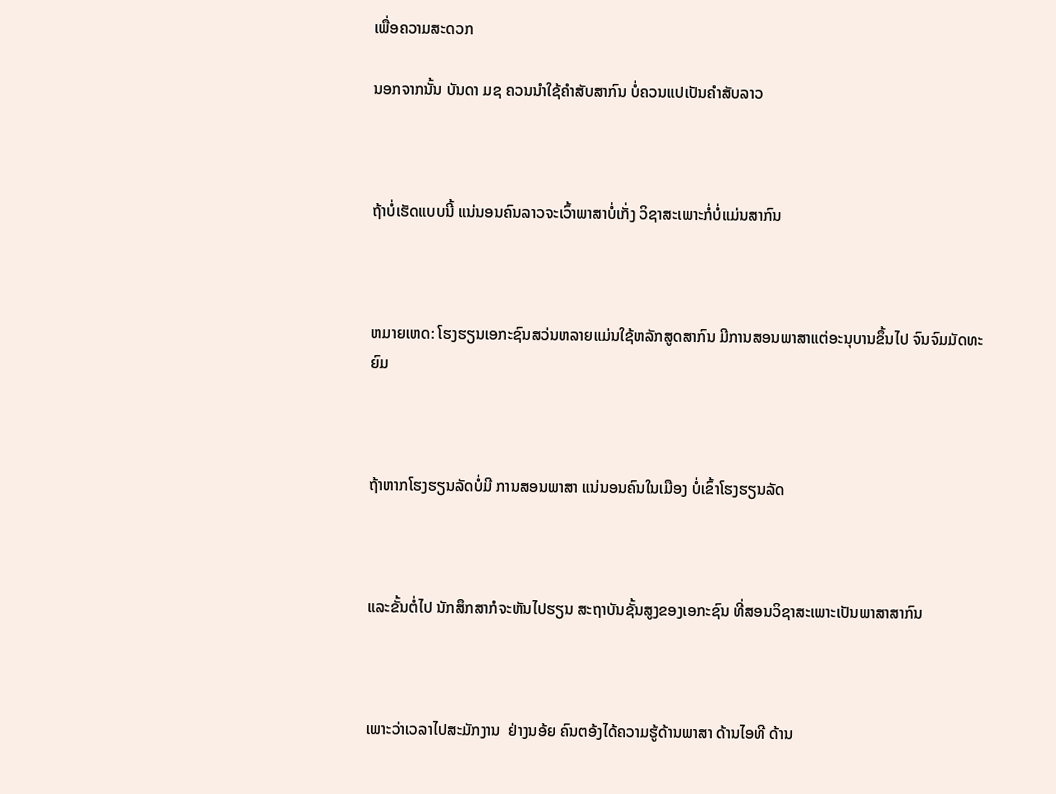ເພື່ອຄວາມສະດວກ

ນອກຈາກນັ້ນ ບັນດາ ມຊ ຄວນນຳໃຊ້ຄຳສັບສາກົນ ບໍ່ຄວນແປເປັນຄຳສັບລາວ



ຖ້າບໍ່ເຮັດແບບນີ້ ແນ່ນອນຄົນລາວຈະເວົ້າພາສາບໍ່ເກັ່ງ ວິຊາສະເພາະກໍ່ບໍ່ແມ່ນສາກົນ



ຫມາຍເຫດ: ໂຮງຮຽນເອກະຊົນສວ່ນຫລາຍແມ່ນໃຊ້ຫລັກສູດສາກົນ ມີການສອນພາສາແຕ່ອະນຸບານຂຶ້ນໄປ ຈົນຈົມມັດທະຍົມ



ຖ້າຫາກໂຮງຮຽນລັດບໍ່ມີ ການສອນພາສາ ແນ່ນອນຄົນໃນເມືອງ ບໍ່ເຂົ້າໂຮງຮຽນລັດ



ແລະຂັ້ນຕໍ່ໄປ ນັກສຶກສາກໍຈະຫັນໄປຮຽນ ສະຖາບັນຊັ້ນສູງຂອງເອກະຊົນ ທີ່ສອນວິຊາສະເພາະເປັນພາສາສາກົນ



ເພາະວ່າເວລາໄປສະມັກງານ  ຢ່າງນອ້ຍ ຄົນຕອ້ງໄດ້ຄວາມຮູ້ດ້ານພາສາ ດ້ານໄອທີ ດ້ານ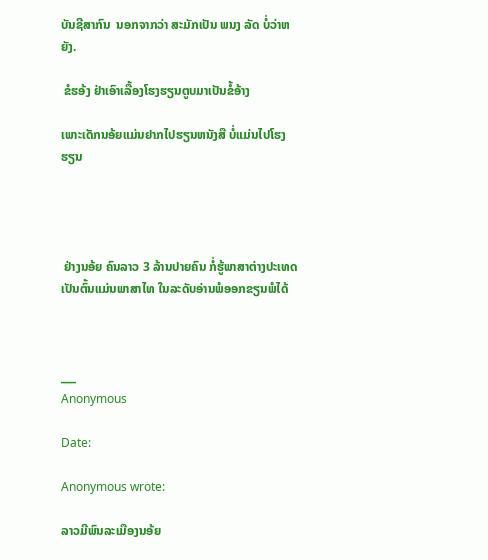ບັນຊີສາກົນ  ນອກຈາກວ່າ ສະມັກເປັນ ພນງ ລັດ ບໍ່ວ່າຫຍັງ.

 ຂໍຮອ້ງ ຢ່າເອົາເລື້ອງໂຮງຮຽນຕູບມາເປັນຂໍ້ອ້າງ

ເພາະເດັກນອ້ຍແມ່ນຢາກໄປຮຽນຫນັງສື ບໍ່ແມ່ນໄປໂຮງຮຽນ




 ຢ່າງນອ້ຍ ຄົນລາວ 3 ລ້ານປາຍຄົນ ກໍ່ຮູ້ພາສາຕ່າງປະເທດ ເປັນຕົ້ນແມ່ນພາສາໄທ ໃນລະດັບອ່ານພໍອອກຂຽນພໍໄດ້



___
Anonymous

Date:

Anonymous wrote:

ລາວມີພົນລະເມືອງນອ້ຍ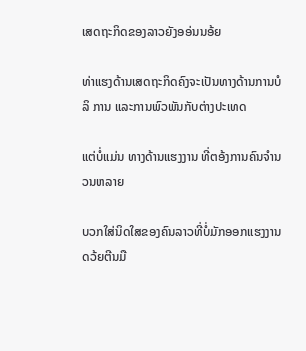ເສດຖະກິດຂອງລາວຍັງອອ່ນນອ້ຍ

ທ່າແຮງດ້ານເສດຖະກິດຄົງຈະເປັນທາງດ້ານການບໍລິ ການ ແລະການພົວພັນກັບຕ່າງປະເທດ

ແຕ່ບໍ່ແມ່ນ ທາງດ້ານແຮງງານ ທີ່ຕອ້ງການຄົນຈຳນວນຫລາຍ

ບວກໃສ່ນິດໃສຂອງຄົນລາວທີ່ບໍ່ມັກອອກແຮງງານດວ້ຍຕີນມື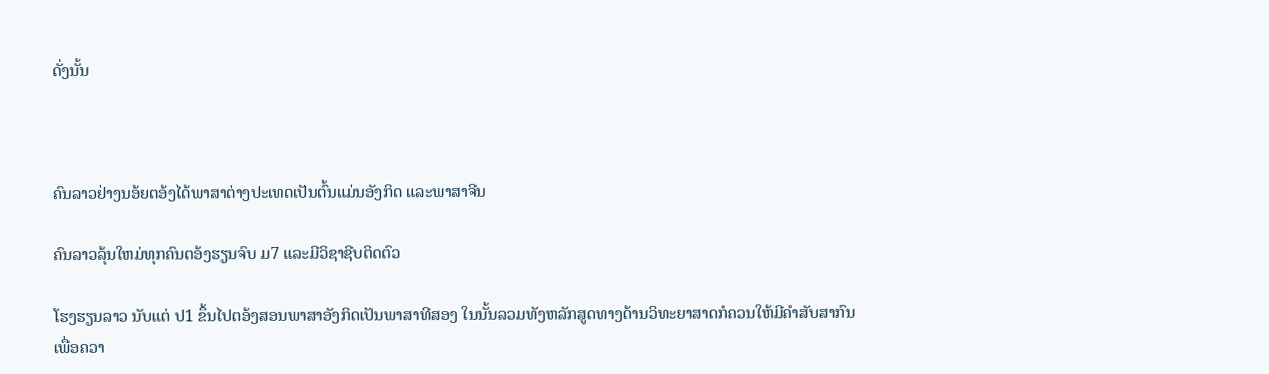ດັ່ງນັ້ນ



ຄົນລາວຢ່າງນອ້ຍຕອ້ງໄດ້ພາສາຕ່າງປະເທດເປັນຕົ້ນແມ່ນອັງກິດ ແລະພາສາຈີນ

ຄົນລາວລຸ້ນໃຫມ່ທຸກຄົນຕອ້ງຮຽນຈົບ ມ7 ແລະມີວິຊາຊີບຕິດຕົວ

ໂຮງຮຽນລາວ ນັບແຕ່ ປ1 ຂຶ້ນໄປຕອ້ງສອນພາສາອັງກິດເປັນພາສາທີສອງ ໃນນັ້ນລວມທັງຫລັກສູດທາງດ້ານວິທະຍາສາດກໍຄວນໃຫ້ມີຄຳສັບສາກົນ ເພື່ອຄວາ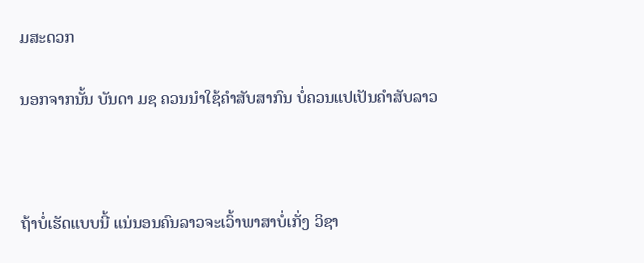ມສະດວກ

ນອກຈາກນັ້ນ ບັນດາ ມຊ ຄວນນຳໃຊ້ຄຳສັບສາກົນ ບໍ່ຄວນແປເປັນຄຳສັບລາວ



ຖ້າບໍ່ເຮັດແບບນີ້ ແນ່ນອນຄົນລາວຈະເວົ້າພາສາບໍ່ເກັ່ງ ວິຊາ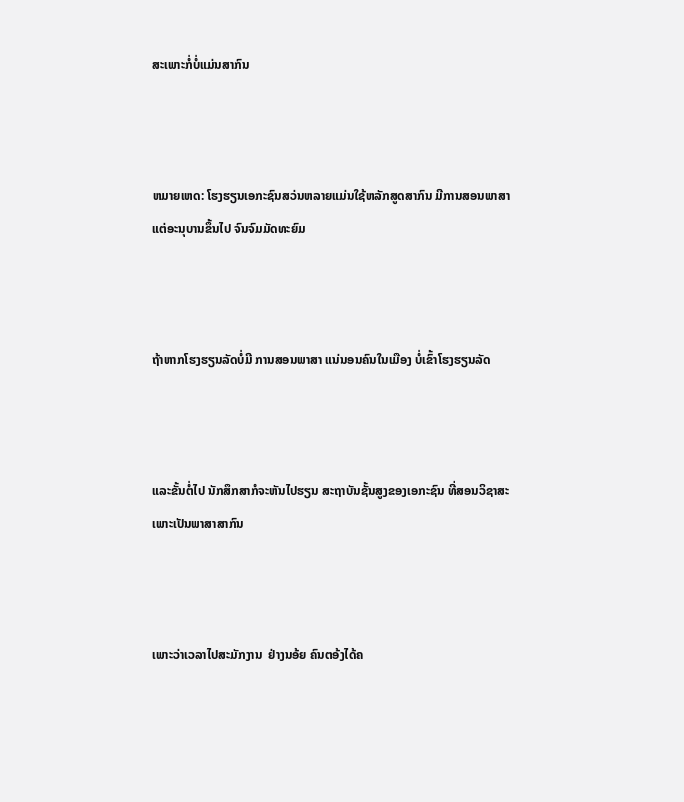ສະເພາະກໍ່ບໍ່ແມ່ນສາກົນ



ຫມາຍເຫດ: ໂຮງຮຽນເອກະຊົນສວ່ນຫລາຍແມ່ນໃຊ້ຫລັກສູດສາກົນ ມີການສອນພາສາແຕ່ອະນຸບານຂຶ້ນໄປ ຈົນຈົມມັດທະຍົມ



ຖ້າຫາກໂຮງຮຽນລັດບໍ່ມີ ການສອນພາສາ ແນ່ນອນຄົນໃນເມືອງ ບໍ່ເຂົ້າໂຮງຮຽນລັດ



ແລະຂັ້ນຕໍ່ໄປ ນັກສຶກສາກໍຈະຫັນໄປຮຽນ ສະຖາບັນຊັ້ນສູງຂອງເອກະຊົນ ທີ່ສອນວິຊາສະເພາະເປັນພາສາສາກົນ



ເພາະວ່າເວລາໄປສະມັກງານ  ຢ່າງນອ້ຍ ຄົນຕອ້ງໄດ້ຄ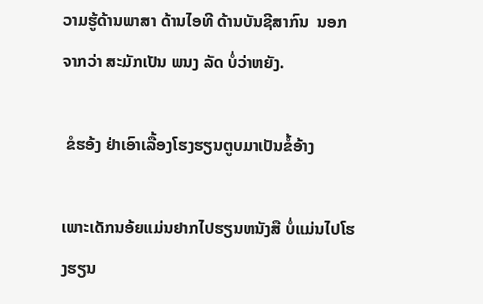ວາມຮູ້ດ້ານພາສາ ດ້ານໄອທີ ດ້ານບັນຊີສາກົນ  ນອກຈາກວ່າ ສະມັກເປັນ ພນງ ລັດ ບໍ່ວ່າຫຍັງ.

 ຂໍຮອ້ງ ຢ່າເອົາເລື້ອງໂຮງຮຽນຕູບມາເປັນຂໍ້ອ້າງ

ເພາະເດັກນອ້ຍແມ່ນຢາກໄປຮຽນຫນັງສື ບໍ່ແມ່ນໄປໂຮງຮຽນ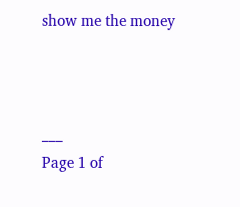show me the money



___
Page 1 of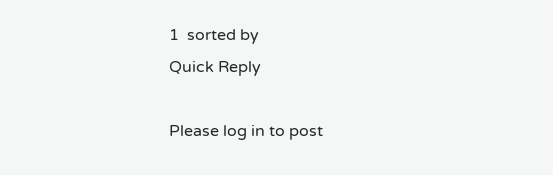1  sorted by
Quick Reply

Please log in to post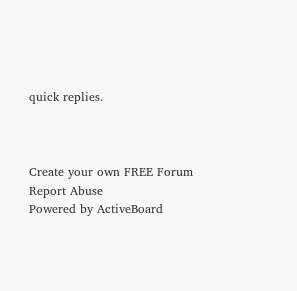quick replies.



Create your own FREE Forum
Report Abuse
Powered by ActiveBoard